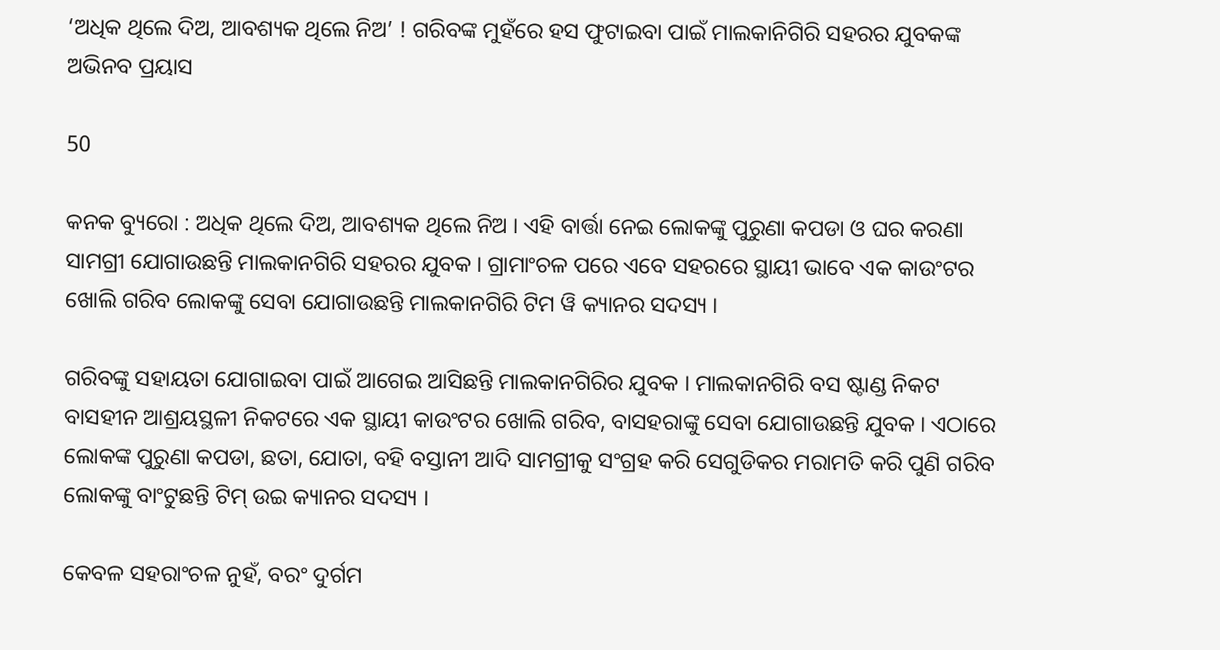‘ଅଧିକ ଥିଲେ ଦିଅ, ଆବଶ୍ୟକ ଥିଲେ ନିଅ’ ! ଗରିବଙ୍କ ମୁହଁରେ ହସ ଫୁଟାଇବା ପାଇଁ ମାଲକାନିଗିରି ସହରର ଯୁବକଙ୍କ ଅଭିନବ ପ୍ରୟାସ

50

କନକ ବ୍ୟୁରୋ : ଅଧିକ ଥିଲେ ଦିଅ, ଆବଶ୍ୟକ ଥିଲେ ନିଅ । ଏହି ବାର୍ତ୍ତା ନେଇ ଲୋକଙ୍କୁ ପୁରୁଣା କପଡା ଓ ଘର କରଣା ସାମଗ୍ରୀ ଯୋଗାଉଛନ୍ତି ମାଲକାନଗିରି ସହରର ଯୁବକ । ଗ୍ରାମାଂଚଳ ପରେ ଏବେ ସହରରେ ସ୍ଥାୟୀ ଭାବେ ଏକ କାଉଂଟର ଖୋଲି ଗରିବ ଲୋକଙ୍କୁ ସେବା ଯୋଗାଉଛନ୍ତି ମାଲକାନଗିରି ଟିମ ୱି କ୍ୟାନର ସଦସ୍ୟ ।

ଗରିବଙ୍କୁ ସହାୟତା ଯୋଗାଇବା ପାଇଁ ଆଗେଇ ଆସିଛନ୍ତି ମାଲକାନଗିରିର ଯୁବକ । ମାଲକାନଗିରି ବସ ଷ୍ଟାଣ୍ଡ ନିକଟ ବାସହୀନ ଆଶ୍ରୟସ୍ଥଳୀ ନିକଟରେ ଏକ ସ୍ଥାୟୀ କାଉଂଟର ଖୋଲି ଗରିବ, ବାସହରାଙ୍କୁ ସେବା ଯୋଗାଉଛନ୍ତି ଯୁବକ । ଏଠାରେ ଲୋକଙ୍କ ପୁରୁଣା କପଡା, ଛତା, ଯୋତା, ବହି ବସ୍ତାନୀ ଆଦି ସାମଗ୍ରୀକୁ ସଂଗ୍ରହ କରି ସେଗୁଡିକର ମରାମତି କରି ପୁଣି ଗରିବ ଲୋକଙ୍କୁ ବାଂଟୁଛନ୍ତି ଟିମ୍ ଉଇ କ୍ୟାନର ସଦସ୍ୟ ।

କେବଳ ସହରାଂଚଳ ନୁହଁ, ବରଂ ଦୁର୍ଗମ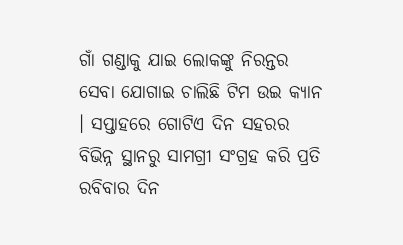ଗାଁ ଗଣ୍ଡାକୁ ଯାଇ ଲୋକଙ୍କୁ ନିରନ୍ତର ସେବା ଯୋଗାଇ ଚାଲିଛି ଟିମ ଉଇ କ୍ୟାନ । ସପ୍ତାହରେ ଗୋଟିଏ ଦିନ ସହରର ବିଭିନ୍ନ ସ୍ଥାନରୁ ସାମଗ୍ରୀ ସଂଗ୍ରହ କରି ପ୍ରତି ରବିବାର ଦିନ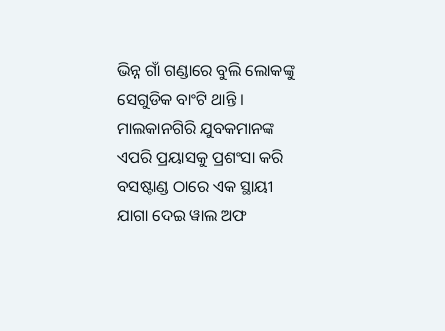ଭିନ୍ନ ଗାଁ ଗଣ୍ଡାରେ ବୁଲି ଲୋକଙ୍କୁ ସେଗୁଡିକ ବାଂଟି ଥାନ୍ତି । ମାଲକାନଗିରି ଯୁବକମାନଙ୍କ ଏପରି ପ୍ରୟାସକୁ ପ୍ରଶଂସା କରି ବସଷ୍ଟାଣ୍ଡ ଠାରେ ଏକ ସ୍ଥାୟୀ ଯାଗା ଦେଇ ୱାଲ ଅଫ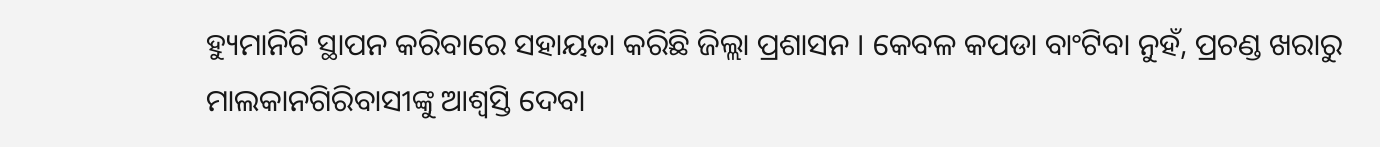ହ୍ୟୁମାନିଟି ସ୍ଥାପନ କରିବାରେ ସହାୟତା କରିଛି ଜିଲ୍ଲା ପ୍ରଶାସନ । କେବଳ କପଡା ବାଂଟିବା ନୁହଁ, ପ୍ରଚଣ୍ଡ ଖରାରୁ ମାଲକାନଗିରିବାସୀଙ୍କୁ ଆଶ୍ୱସ୍ତି ଦେବା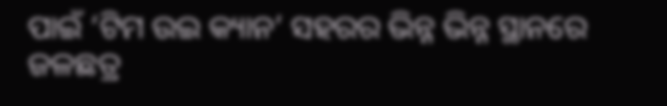ପାଇଁ ‘ଟିମ ଉଇ କ୍ୟାନ’ ସହରର ଭିନ୍ନ ଭିନ୍ନ ସ୍ଥାନରେ ଜଳଛତ୍ର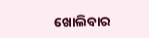ଖୋଲିବାର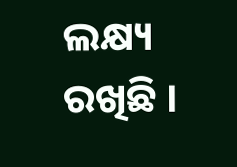ଲକ୍ଷ୍ୟ ରଖିଛି ।